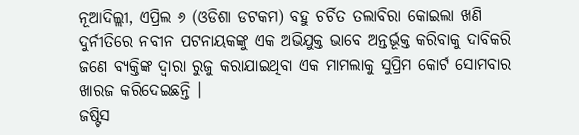ନୂଆଦିଲ୍ଲୀ, ଏପ୍ରିଲ ୬ (ଓଡିଶା ଡଟକମ) ବହୁ ଚର୍ଚିତ ତଲାବିରା କୋଇଲା ଖଣି ଦୁର୍ନୀତିରେ ନବୀନ ପଟନାୟକଙ୍କୁ ଏକ ଅଭିଯୁକ୍ତ ଭାବେ ଅନ୍ତର୍ଭୂକ୍ତ କରିବାକୁ ଦାବିକରି ଜଣେ ବ୍ୟକ୍ତିଙ୍କ ଦ୍ଵାରା ରୁଜୁ କରାଯାଇଥିବା ଏକ ମାମଲାକୁ ସୁପ୍ରିମ କୋର୍ଟ ସୋମବାର ଖାରଜ କରିଦେଇଛନ୍ତି ।
ଜଷ୍ଟିସ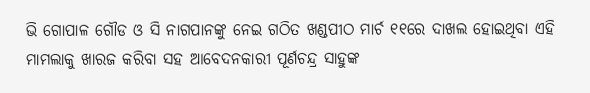ଭି ଗୋପାଳ ଗୌଡ ଓ ସି ନାଗପାନଙ୍କୁ ନେଇ ଗଠିତ ଖଣ୍ଡପୀଠ ମାର୍ଚ ୧୧ରେ ଦାଖଲ ହୋଇଥିବା ଏହି ମାମଲାକୁ ଖାରଜ କରିବା ସହ ଆବେଦନକାରୀ ପୂର୍ଣଚନ୍ଦ୍ର ସାହୁଙ୍କ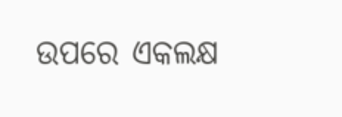ଉପରେ ଏକଲକ୍ଷ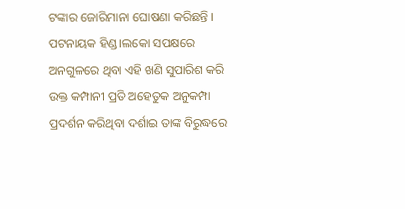ଟଙ୍କାର ଜୋରିମାନା ଘୋଷଣା କରିଛନ୍ତି ।
ପଟନାୟକ ହିଣ୍ଡ।ଲକୋ ସପକ୍ଷରେ ଅନଗୁଳରେ ଥିବା ଏହି ଖଣି ସୁପାରିଶ କରି ଉକ୍ତ କମ୍ପାନୀ ପ୍ରତି ଅହେତୁକ ଅନୁକମ୍ପା ପ୍ରଦର୍ଶନ କରିଥିବା ଦର୍ଶାଇ ତାଙ୍କ ବିରୁଦ୍ଧରେ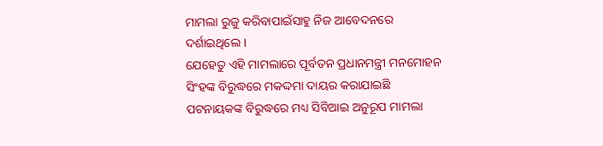ମାମଲା ରୁଜୁ କରିବାପାଇଁସାହୁ ନିଜ ଆବେଦନରେ ଦର୍ଶାଇଥିଲେ ।
ଯେହେତୁ ଏହି ମାମଲାରେ ପୂର୍ବତନ ପ୍ରଧାନମନ୍ତ୍ରୀ ମନମୋହନ ସିଂହଙ୍କ ବିରୁଦ୍ଧରେ ମକଦ୍ଦମା ଦାୟର କରାଯାଇଛି ପଟନାୟକଙ୍କ ବିରୁଦ୍ଧରେ ମଧ୍ୟ ସିବିଆଇ ଅନୁରୂପ ମାମଲା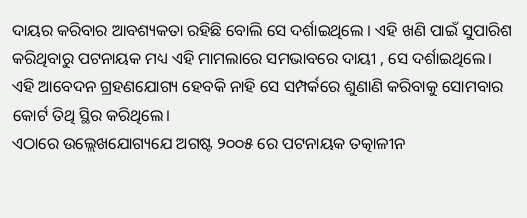ଦାୟର କରିବାର ଆବଶ୍ୟକତା ରହିଛି ବୋଲି ସେ ଦର୍ଶାଇଥିଲେ । ଏହି ଖଣି ପାଇଁ ସୁପାରିଶ କରିଥିବାରୁ ପଟନାୟକ ମଧ୍ୟ ଏହି ମାମଲାରେ ସମଭାବରେ ଦାୟୀ , ସେ ଦର୍ଶାଇଥିଲେ।
ଏହି ଆବେଦନ ଗ୍ରହଣଯୋଗ୍ୟ ହେବକି ନାହି ସେ ସମ୍ପର୍କରେ ଶୁଣାଣି କରିବାକୁ ସୋମବାର କୋର୍ଟ ତିଥି ସ୍ଥିର କରିଥିଲେ।
ଏଠାରେ ଉଲ୍ଲେଖଯୋଗ୍ୟଯେ ଅଗଷ୍ଟ ୨୦୦୫ ରେ ପଟନାୟକ ତତ୍କାଳୀନ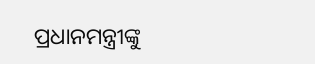ପ୍ରଧାନମନ୍ତ୍ରୀଙ୍କୁ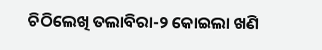ଚିଠିଲେଖି ତଲାବିରା-୨ କୋଇଲା ଖଣି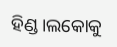ହିଣ୍ଡ।ଲକୋକୁ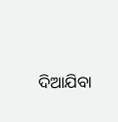ଦିଆଯିବା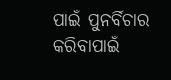ପାଇଁ ପୁନର୍ବିଚାର କରିବାପାଇଁ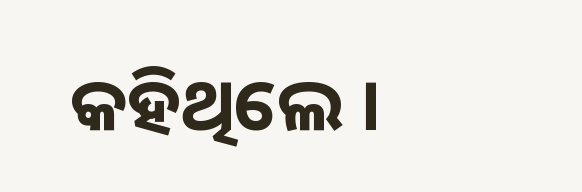କହିଥିଲେ ।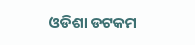ଓଡିଶା ଡଟକମ